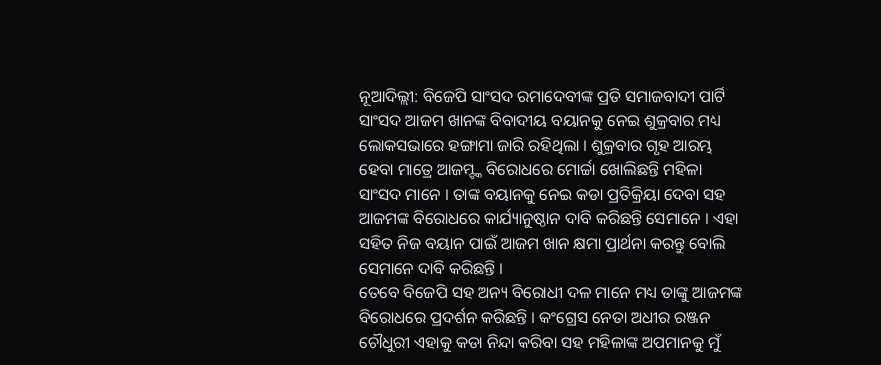ନୂଆଦିଲ୍ଲୀ: ବିଜେପି ସାଂସଦ ରମାଦେବୀଙ୍କ ପ୍ରତି ସମାଜବାଦୀ ପାର୍ଟି ସାଂସଦ ଆଜମ ଖାନଙ୍କ ବିବାଦୀୟ ବୟାନକୁ ନେଇ ଶୁକ୍ରବାର ମଧ୍ୟ ଲୋକସଭାରେ ହଙ୍ଗାମା ଜାରି ରହିଥିଲା । ଶୁକ୍ରବାର ଗୃହ ଆରମ୍ଭ ହେବା ମାତ୍ରେ ଆଜମ୍ଙ୍କ ବିରୋଧରେ ମୋର୍ଚ୍ଚା ଖୋଲିଛନ୍ତି ମହିଳା ସାଂସଦ ମାନେ । ତାଙ୍କ ବୟାନକୁ ନେଇ କଡା ପ୍ରତିକ୍ରିୟା ଦେବା ସହ ଆଜମଙ୍କ ବିରୋଧରେ କାର୍ଯ୍ୟାନୁଷ୍ଠାନ ଦାବି କରିଛନ୍ତି ସେମାନେ । ଏହା ସହିତ ନିଜ ବୟାନ ପାଇଁ ଆଜମ ଖାନ କ୍ଷମା ପ୍ରାର୍ଥନା କରନ୍ତୁ ବୋଲି ସେମାନେ ଦାବି କରିଛନ୍ତି ।
ତେବେ ବିଜେପି ସହ ଅନ୍ୟ ବିରୋଧୀ ଦଳ ମାନେ ମଧ୍ୟ ତାଙ୍କୁ ଆଜମଙ୍କ ବିରୋଧରେ ପ୍ରଦର୍ଶନ କରିଛନ୍ତି । କଂଗ୍ରେସ ନେତା ଅଧୀର ରଞ୍ଜନ ଚୌଧୁରୀ ଏହାକୁ କଡା ନିନ୍ଦା କରିବା ସହ ମହିଳାଙ୍କ ଅପମାନକୁ ମୁଁ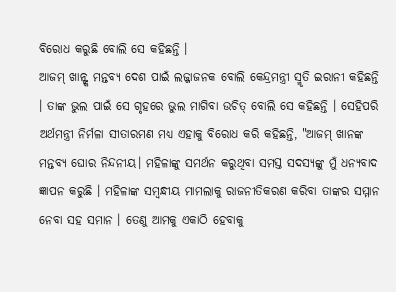ବିରୋଧ କରୁଛି ବୋଲି ସେ କହିଛନ୍ତି ।
ଆଜମ୍ ଖାନ୍ଙ୍କ ମନ୍ତବ୍ୟ ଦେଶ ପାଇଁ ଲଜ୍ଜାଜନକ ବୋଲି କେନ୍ଦ୍ରମନ୍ତ୍ରୀ ସ୍ମୃତି ଇରାନୀ କହିଛନ୍ତି । ତାଙ୍କ ଭୁଲ ପାଇଁ ସେ ଗୃହରେ ଭୁଲ ମାଗିବା ଉଚିତ୍ ବୋଲି ସେ କହିଛନ୍ତି । ସେହିପରି ଅର୍ଥମନ୍ତ୍ରୀ ନିର୍ମଳା ସୀତାରମଣ ମଧ୍ୟ ଏହାକୁ ବିରୋଧ କରି କହିଛନ୍ତି, "ଆଜମ୍ ଖାନଙ୍କ ମନ୍ତବ୍ୟ ଘୋର ନିନ୍ଦନୀୟ। ମହିଳାଙ୍କୁ ସମର୍ଥନ କରୁଥିବା ସମସ୍ତ ସଦସ୍ୟଙ୍କୁ ମୁଁ ଧନ୍ୟବାଦ ଜ୍ଞାପନ କରୁଛି । ମହିଳାଙ୍କ ସମ୍ବନ୍ଧୀୟ ମାମଲାକୁ ରାଜନୀତିକରଣ କରିବା ତାଙ୍କର ସମ୍ମାନ ନେବା ସହ ସମାନ । ତେଣୁ ଆମକୁ ଏକାଠି ହେବାକୁ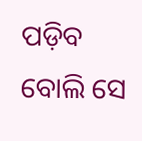ପଡ଼ିବ ବୋଲି ସେ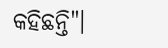କହିଛନ୍ତି"।